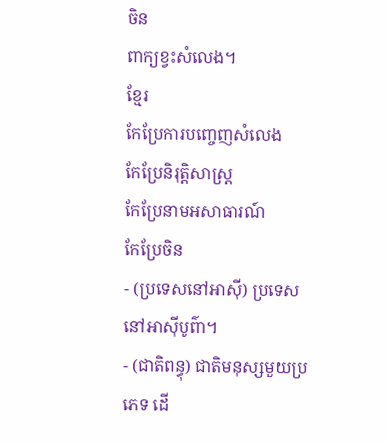ចិន
ពាក្យខ្វះសំលេង។
ខ្មែរ
កែប្រែការបញ្ចេញសំលេង
កែប្រែនិរុត្តិសាស្ត្រ
កែប្រែនាមអសាធារណ៍
កែប្រែចិន
- (ប្រទេសនៅអាស៊ី) ប្រទេសនៅអាស៊ីបូព៌ា។
- (ជាតិពន្ធុ) ជាតិមនុស្សមួយប្រភេទ ដើ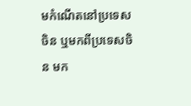មកំណើតនៅប្រទេសចិន ឬមកពីប្រទេសចិន មក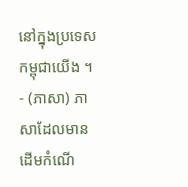នៅក្នុងប្រទេសកម្ពុជាយើង ។
- (ភាសា) ភាសាដែលមានដើមកំណើ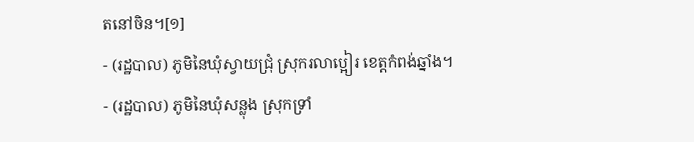តនៅចិន។[១]
- (រដ្ឋបាល) ភូមិនៃឃុំស្វាយជ្រុំ ស្រុករលាប្អៀរ ខេត្តកំពង់ឆ្នាំង។
- (រដ្ឋបាល) ភូមិនៃឃុំសន្លុង ស្រុកទ្រាំ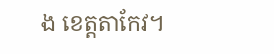ង ខេត្តតាកែវ។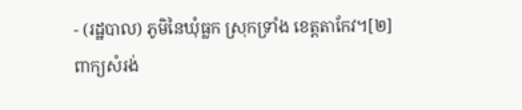- (រដ្ឋបាល) ភូមិនៃឃុំធ្លក ស្រុកទ្រាំង ខេត្តតាកែវ។[២]
ពាក្យសំរង់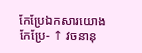កែប្រែឯកសារយោង
កែប្រែ- ↑ វចនានុ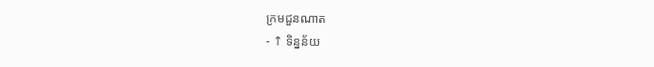ក្រមជួនណាត
- ↑ ទិន្នន័យ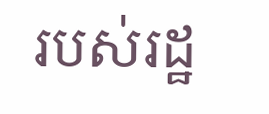របស់រដ្ឋ